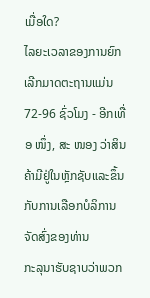ເມື່ອໃດ?
ໄລຍະເວລາຂອງການຍົກເລີກມາດຕະຖານແມ່ນ 72-96 ຊົ່ວໂມງ - ອີກເທື່ອ ໜຶ່ງ, ສະ ໜອງ ວ່າສິນຄ້າມີຢູ່ໃນຫຼັກຊັບແລະຂຶ້ນກັບການເລືອກບໍລິການຈັດສົ່ງຂອງທ່ານ
ກະລຸນາຮັບຊາບວ່າພວກ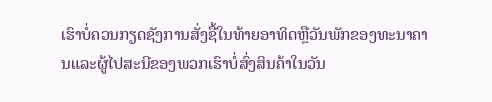ເຮົາບໍ່ຄວນກຽດຊັງການສັ່ງຊື້ໃນທ້າຍອາທິດຫຼືວັນພັກຂອງທະນາຄານແລະຜູ້ໄປສະນີຂອງພວກເຮົາບໍ່ສົ່ງສິນຄ້າໃນວັນ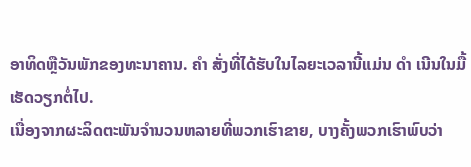ອາທິດຫຼືວັນພັກຂອງທະນາຄານ. ຄຳ ສັ່ງທີ່ໄດ້ຮັບໃນໄລຍະເວລານີ້ແມ່ນ ດຳ ເນີນໃນມື້ເຮັດວຽກຕໍ່ໄປ.
ເນື່ອງຈາກຜະລິດຕະພັນຈໍານວນຫລາຍທີ່ພວກເຮົາຂາຍ, ບາງຄັ້ງພວກເຮົາພົບວ່າ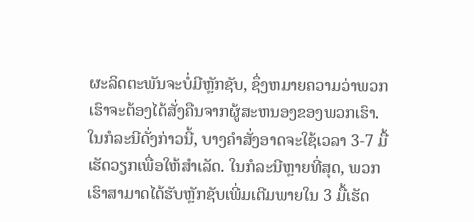ຜະລິດຕະພັນຈະບໍ່ມີຫຼັກຊັບ, ຊຶ່ງຫມາຍຄວາມວ່າພວກເຮົາຈະຕ້ອງໄດ້ສັ່ງຄືນຈາກຜູ້ສະຫນອງຂອງພວກເຮົາ. ໃນກໍລະນີດັ່ງກ່າວນີ້, ບາງຄໍາສັ່ງອາດຈະໃຊ້ເວລາ 3-7 ມື້ເຮັດວຽກເພື່ອໃຫ້ສໍາເລັດ. ໃນກໍລະນີຫຼາຍທີ່ສຸດ, ພວກເຮົາສາມາດໄດ້ຮັບຫຼັກຊັບເພີ່ມເຕີມພາຍໃນ 3 ມື້ເຮັດ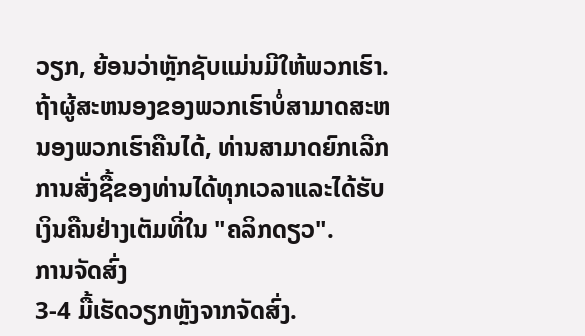ວຽກ, ຍ້ອນວ່າຫຼັກຊັບແມ່ນມີໃຫ້ພວກເຮົາ. ຖ້າຜູ້ສະຫນອງຂອງພວກເຮົາບໍ່ສາມາດສະຫນອງພວກເຮົາຄືນໄດ້, ທ່ານສາມາດຍົກເລີກການສັ່ງຊື້ຂອງທ່ານໄດ້ທຸກເວລາແລະໄດ້ຮັບເງິນຄືນຢ່າງເຕັມທີ່ໃນ "ຄລິກດຽວ".
ການຈັດສົ່ງ
3-4 ມື້ເຮັດວຽກຫຼັງຈາກຈັດສົ່ງ.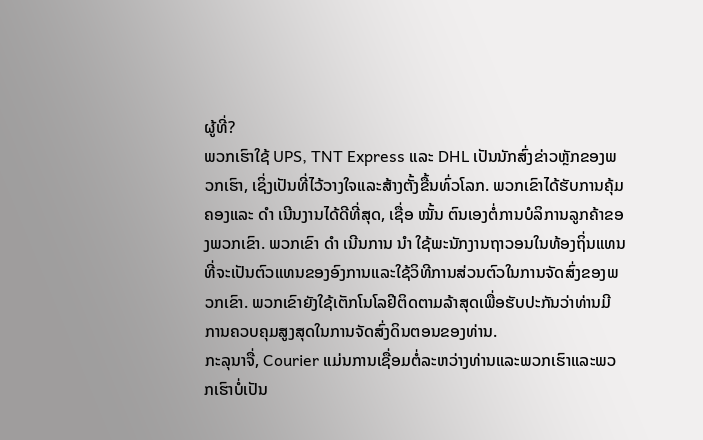ຜູ້ທີ່?
ພວກເຮົາໃຊ້ UPS, TNT Express ແລະ DHL ເປັນນັກສົ່ງຂ່າວຫຼັກຂອງພວກເຮົາ, ເຊິ່ງເປັນທີ່ໄວ້ວາງໃຈແລະສ້າງຕັ້ງຂື້ນທົ່ວໂລກ. ພວກເຂົາໄດ້ຮັບການຄຸ້ມຄອງແລະ ດຳ ເນີນງານໄດ້ດີທີ່ສຸດ, ເຊື່ອ ໝັ້ນ ຕົນເອງຕໍ່ການບໍລິການລູກຄ້າຂອງພວກເຂົາ. ພວກເຂົາ ດຳ ເນີນການ ນຳ ໃຊ້ພະນັກງານຖາວອນໃນທ້ອງຖິ່ນແທນທີ່ຈະເປັນຕົວແທນຂອງອົງການແລະໃຊ້ວິທີການສ່ວນຕົວໃນການຈັດສົ່ງຂອງພວກເຂົາ. ພວກເຂົາຍັງໃຊ້ເຕັກໂນໂລຢີຕິດຕາມລ້າສຸດເພື່ອຮັບປະກັນວ່າທ່ານມີການຄວບຄຸມສູງສຸດໃນການຈັດສົ່ງດິນຕອນຂອງທ່ານ.
ກະລຸນາຈື່, Courier ແມ່ນການເຊື່ອມຕໍ່ລະຫວ່າງທ່ານແລະພວກເຮົາແລະພວກເຮົາບໍ່ເປັນ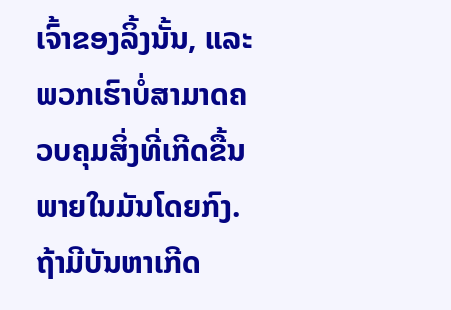ເຈົ້າຂອງລິ້ງນັ້ນ, ແລະພວກເຮົາບໍ່ສາມາດຄວບຄຸມສິ່ງທີ່ເກີດຂື້ນພາຍໃນມັນໂດຍກົງ. ຖ້າມີບັນຫາເກີດ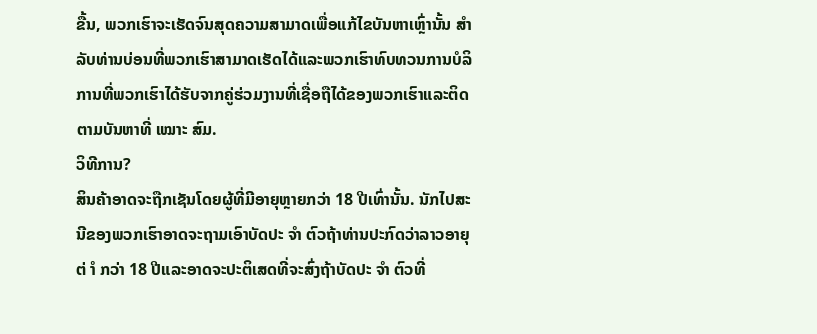ຂື້ນ, ພວກເຮົາຈະເຮັດຈົນສຸດຄວາມສາມາດເພື່ອແກ້ໄຂບັນຫາເຫຼົ່ານັ້ນ ສຳ ລັບທ່ານບ່ອນທີ່ພວກເຮົາສາມາດເຮັດໄດ້ແລະພວກເຮົາທົບທວນການບໍລິການທີ່ພວກເຮົາໄດ້ຮັບຈາກຄູ່ຮ່ວມງານທີ່ເຊື່ອຖືໄດ້ຂອງພວກເຮົາແລະຕິດຕາມບັນຫາທີ່ ເໝາະ ສົມ.
ວິທີການ?
ສິນຄ້າອາດຈະຖືກເຊັນໂດຍຜູ້ທີ່ມີອາຍຸຫຼາຍກວ່າ 18 ປີເທົ່ານັ້ນ. ນັກໄປສະນີຂອງພວກເຮົາອາດຈະຖາມເອົາບັດປະ ຈຳ ຕົວຖ້າທ່ານປະກົດວ່າລາວອາຍຸຕ່ ຳ ກວ່າ 18 ປີແລະອາດຈະປະຕິເສດທີ່ຈະສົ່ງຖ້າບັດປະ ຈຳ ຕົວທີ່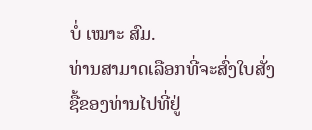ບໍ່ ເໝາະ ສົມ.
ທ່ານສາມາດເລືອກທີ່ຈະສົ່ງໃບສັ່ງຊື້ຂອງທ່ານໄປທີ່ຢູ່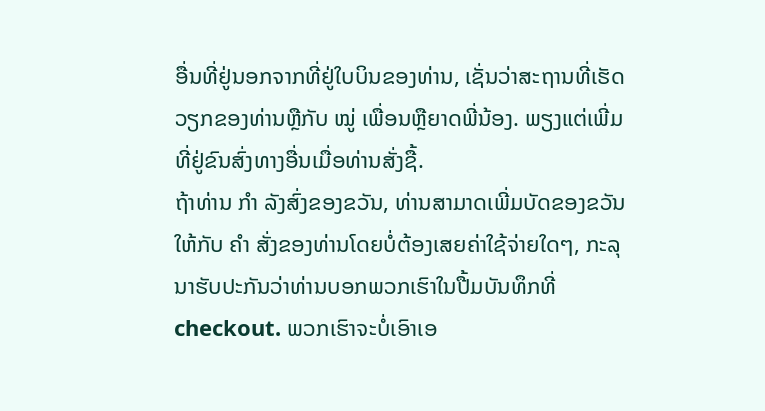ອື່ນທີ່ຢູ່ນອກຈາກທີ່ຢູ່ໃບບິນຂອງທ່ານ, ເຊັ່ນວ່າສະຖານທີ່ເຮັດວຽກຂອງທ່ານຫຼືກັບ ໝູ່ ເພື່ອນຫຼືຍາດພີ່ນ້ອງ. ພຽງແຕ່ເພີ່ມທີ່ຢູ່ຂົນສົ່ງທາງອື່ນເມື່ອທ່ານສັ່ງຊື້.
ຖ້າທ່ານ ກຳ ລັງສົ່ງຂອງຂວັນ, ທ່ານສາມາດເພີ່ມບັດຂອງຂວັນໃຫ້ກັບ ຄຳ ສັ່ງຂອງທ່ານໂດຍບໍ່ຕ້ອງເສຍຄ່າໃຊ້ຈ່າຍໃດໆ, ກະລຸນາຮັບປະກັນວ່າທ່ານບອກພວກເຮົາໃນປື້ມບັນທຶກທີ່ checkout. ພວກເຮົາຈະບໍ່ເອົາເອ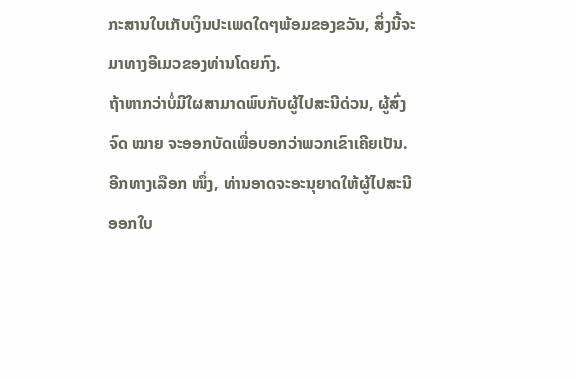ກະສານໃບເກັບເງິນປະເພດໃດໆພ້ອມຂອງຂວັນ, ສິ່ງນີ້ຈະມາທາງອີເມວຂອງທ່ານໂດຍກົງ.
ຖ້າຫາກວ່າບໍ່ມີໃຜສາມາດພົບກັບຜູ້ໄປສະນີດ່ວນ, ຜູ້ສົ່ງຈົດ ໝາຍ ຈະອອກບັດເພື່ອບອກວ່າພວກເຂົາເຄີຍເປັນ. ອີກທາງເລືອກ ໜຶ່ງ, ທ່ານອາດຈະອະນຸຍາດໃຫ້ຜູ້ໄປສະນີອອກໃບ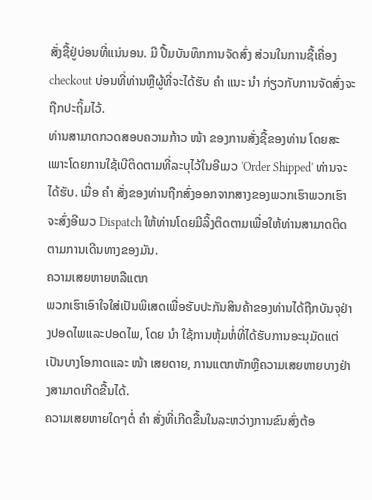ສັ່ງຊື້ຢູ່ບ່ອນທີ່ແນ່ນອນ. ມີ ປື້ມບັນທຶກການຈັດສົ່ງ ສ່ວນໃນການຊື້ເຄື່ອງ checkout ບ່ອນທີ່ທ່ານຫຼືຜູ້ທີ່ຈະໄດ້ຮັບ ຄຳ ແນະ ນຳ ກ່ຽວກັບການຈັດສົ່ງຈະຖືກປະຖິ້ມໄວ້.
ທ່ານສາມາດກວດສອບຄວາມກ້າວ ໜ້າ ຂອງການສັ່ງຊື້ຂອງທ່ານ ໂດຍສະເພາະໂດຍການໃຊ້ເບີຕິດຕາມທີ່ລະບຸໄວ້ໃນອີເມວ 'Order Shipped' ທ່ານຈະໄດ້ຮັບ. ເມື່ອ ຄຳ ສັ່ງຂອງທ່ານຖືກສົ່ງອອກຈາກສາງຂອງພວກເຮົາພວກເຮົາຈະສົ່ງອີເມວ Dispatch ໃຫ້ທ່ານໂດຍມີລິ້ງຕິດຕາມເພື່ອໃຫ້ທ່ານສາມາດຕິດຕາມການເດີນທາງຂອງມັນ.
ຄວາມເສຍຫາຍຫລືແຕກ
ພວກເຮົາເອົາໃຈໃສ່ເປັນພິເສດເພື່ອຮັບປະກັນສິນຄ້າຂອງທ່ານໄດ້ຖືກບັນຈຸຢ່າງປອດໄພແລະປອດໄພ, ໂດຍ ນຳ ໃຊ້ການຫຸ້ມຫໍ່ທີ່ໄດ້ຮັບການອະນຸມັດແຕ່ເປັນບາງໂອກາດແລະ ໜ້າ ເສຍດາຍ, ການແຕກຫັກຫຼືຄວາມເສຍຫາຍບາງຢ່າງສາມາດເກີດຂື້ນໄດ້.
ຄວາມເສຍຫາຍໃດໆຕໍ່ ຄຳ ສັ່ງທີ່ເກີດຂື້ນໃນລະຫວ່າງການຂົນສົ່ງຕ້ອ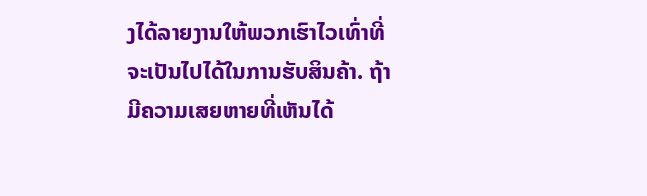ງໄດ້ລາຍງານໃຫ້ພວກເຮົາໄວເທົ່າທີ່ຈະເປັນໄປໄດ້ໃນການຮັບສິນຄ້າ. ຖ້າມີຄວາມເສຍຫາຍທີ່ເຫັນໄດ້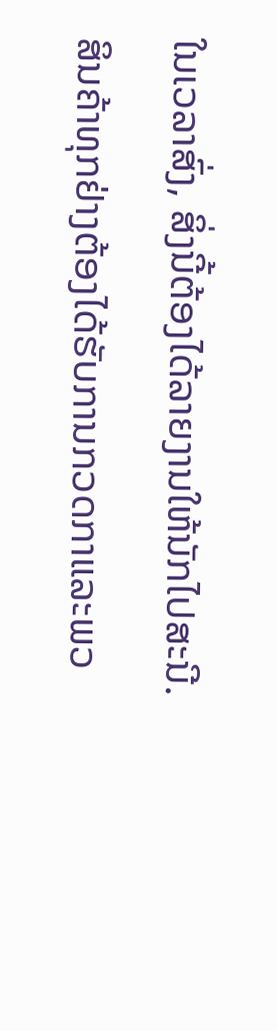ໃນເວລາສົ່ງ, ສິ່ງນີ້ຕ້ອງໄດ້ລາຍງານໃຫ້ນັກໄປສະນີ.
ສິນຄ້າທຸກຢ່າງຕ້ອງໄດ້ຮັບການກວດກາແລະພວ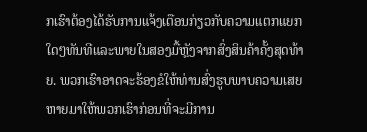ກເຮົາຕ້ອງໄດ້ຮັບການແຈ້ງເຕືອນກ່ຽວກັບຄວາມແຕກແຍກໃດໆທັນທີແລະພາຍໃນສອງມື້ຫຼັງຈາກສົ່ງສິນຄ້າຄັ້ງສຸດທ້າຍ. ພວກເຮົາອາດຈະຮ້ອງຂໍໃຫ້ທ່ານສົ່ງຮູບພາບຄວາມເສຍຫາຍມາໃຫ້ພວກເຮົາກ່ອນທີ່ຈະມີການ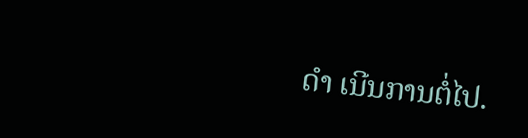ດຳ ເນີນການຕໍ່ໄປ.